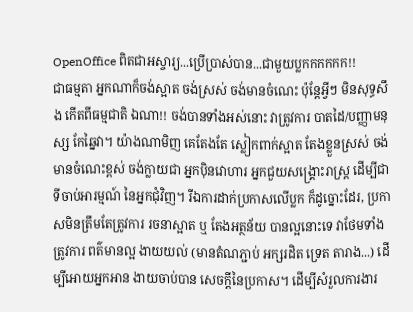OpenOffice ពិតជាអស្ចារ្យ...ប្រើប្រាស់បាន...ជាមួយប្លកកកកកក!!
ជាធម្មតា អ្នកណាក៏ចង់ស្អាត ចង់ស្រស់ ចង់មានចំណេះ ប៉ុន្តែអ្វីៗ មិនសុទ្ធសឹង កើតពីធម្មជាតិ ឯណា!! ចង់បានទាំងអស់នោះ វាត្រូវការ បាតដៃ/បញ្ញាមនុស្ស កែឆ្នៃវា។ យ៉ាងណាមិញ គេតែងតែ ស្លៀកពាក់ស្អាត តែងខ្លួនស្រស់ ចង់មានចំណេះខ្ពស់ ចង់ក្លាយជា អ្នកប៉ិនវោហារ អ្នកជួយសង្គ្រោះរាស្រ្ត ដើម្បីជា ទីចាប់អារម្មណ៍ នៃអ្នកជុំវិញ។ រីឯការដាក់ប្រកាសលើប្លក ក៏ដូច្នោះដែរ, ប្រកាសមិនត្រឹមតែត្រូវការ រចនាស្អាត ឬ តែងអត្ថន័យ បានល្អនោះទេ វាថែមទាំងត្រូវការ ពត៌មានល្អ ងាយយល់ (មានតំណភ្ជាប់ អក្សរដិត ទ្រេត តារាង...) ដើម្បីអោយអ្នកអាន ងាយចាប់បាន សេចក្តីនៃប្រកាស។ ដើម្បីសំរួលការងារ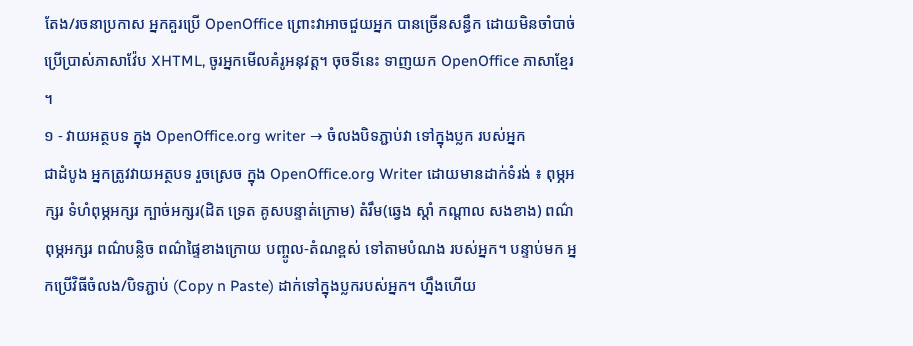តែង/រចនាប្រកាស អ្នកគួរប្រើ OpenOffice ព្រោះវាអាចជួយអ្នក បានច្រើនសន្ធឹក ដោយមិនចាំបាច់ ប្រើប្រាស់ភាសាវ៉ែប XHTML, ចូរអ្នកមើលគំរូអនុវត្ត។ ចុចទីនេះ ទាញយក OpenOffice ភាសាខ្មែរ ។
១ - វាយអត្ថបទ ក្នុង OpenOffice.org writer → ចំលងបិទភ្ជាប់វា ទៅក្នុងប្លក របស់អ្នក
ជាដំបូង អ្នកត្រូវវាយអត្ថបទ រួចស្រេច ក្នុង OpenOffice.org Writer ដោយមានដាក់ទំរង់ ៖ ពុម្ភអក្សរ ទំហំពុម្ភអក្សរ ក្បាច់អក្សរ(ដិត ទ្រេត គូសបន្ទាត់ក្រោម) តំរឹម(ឆ្វេង ស្តាំ កណ្តាល សងខាង) ពណ៌ពុម្ភអក្សរ ពណ៌បន្លិច ពណ៌ផ្ទៃខាងក្រោយ បញ្ចូល-តំណខ្ពស់ ទៅតាមបំណង របស់អ្នក។ បន្ទាប់មក អ្នកប្រើវិធីចំលង/បិទភ្ជាប់ (Copy n Paste) ដាក់ទៅក្នុងប្លករបស់អ្នក។ ហ្នឹងហើយ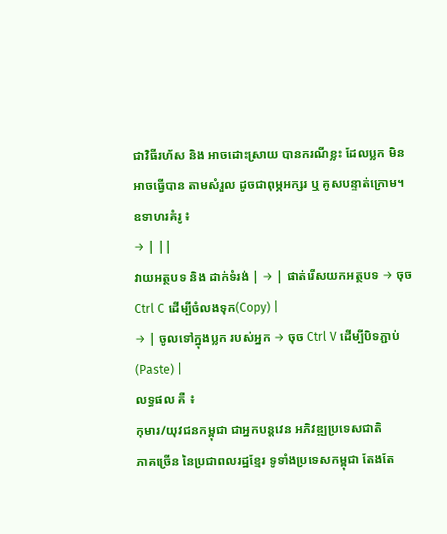ជាវិធីរហ័ស និង អាចដោះស្រាយ បានករណីខ្លះ ដែលប្លក មិនអាចធ្វើបាន តាមសំរួល ដូចជាពុម្ភអក្សរ ឬ គូសបន្ទាត់ក្រោម។
ឧទាហរគំរូ ៖
→ | ||
វាយអត្ថបទ និង ដាក់ទំរង់ | → | ផាត់រើសយកអត្ថបទ → ចុច Ctrl C ដើម្បីចំលងទុក(Copy) |
→ | ចូលទៅក្នុងប្លក របស់អ្នក → ចុច Ctrl V ដើម្បីបិទភ្ជាប់ (Paste) |
លទ្ធផល គឺ ៖
កុមារ/យុវជនកម្ពុជា ជាអ្នកបន្តវេន អភិវឌ្ឍប្រទេសជាតិ
ភាគច្រើន នៃប្រជាពលរដ្ឋខ្មែរ ទូទាំងប្រទេសកម្ពុជា តែងតែ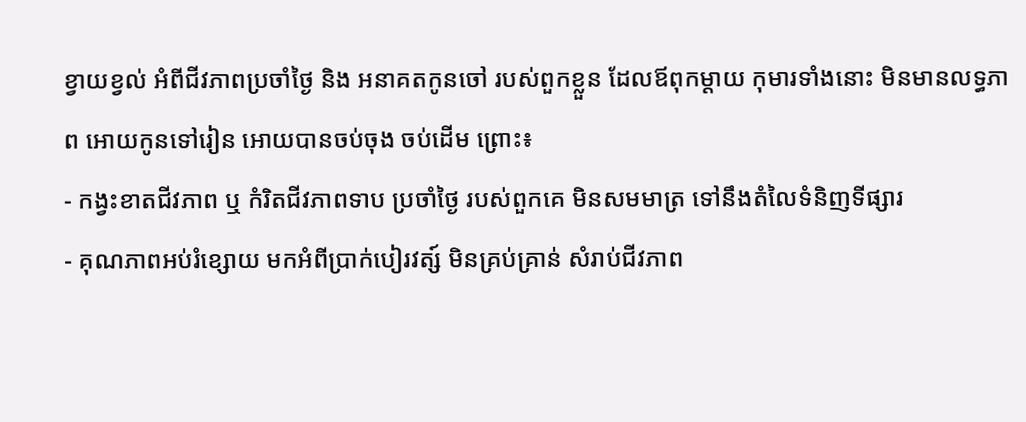ខ្វាយខ្វល់ អំពីជីវភាពប្រចាំថ្ងៃ និង អនាគតកូនចៅ របស់ពួកខ្លួន ដែលឪពុកម្តាយ កុមារទាំងនោះ មិនមានលទ្ធភាព អោយកូនទៅរៀន អោយបានចប់ចុង ចប់ដើម ព្រោះ៖
- កង្វះខាតជីវភាព ឬ កំរិតជីវភាពទាប ប្រចាំថ្ងៃ របស់ពួកគេ មិនសមមាត្រ ទៅនឹងតំលៃទំនិញទីផ្សារ
- គុណភាពអប់រំខ្សោយ មកអំពីប្រាក់បៀរវត្ស៍ មិនគ្រប់គ្រាន់ សំរាប់ជីវភាព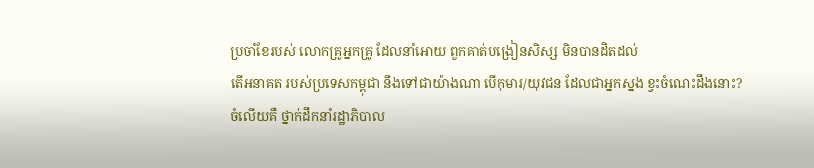ប្រចាំខែរបស់ លោកគ្រូអ្នកគ្រូ ដែលនាំអោយ ពួកគាត់បង្រៀនសិស្ស មិនបានដិតដល់
តើអនាគត របស់ប្រទេសកម្ពុជា នឹងទៅជាយ៉ាងណា បើកុមារ/យុវជន ដែលជាអ្នកស្នង ខ្វះចំណេះដឹងនោះ?
ចំលើយគឺ ថ្នាក់ដឹកនាំរដ្ឋាភិបាល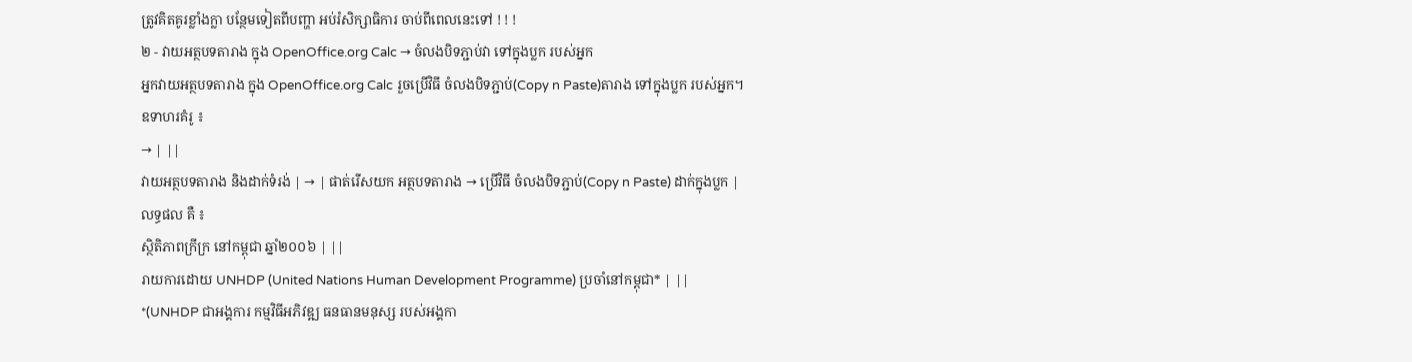ត្រូវគិតគូរខ្លាំងក្លា បន្ថែមទៀតពីបញ្ហា អប់រំសិក្សាធិការ ចាប់ពីពេលនេះទៅ ! ! !
២ - វាយអត្ថបទតារាង ក្នុង OpenOffice.org Calc → ចំលងបិទភ្ជាប់វា ទៅក្នុងប្លក របស់អ្នក
អ្នកវាយអត្ថបទតារាង ក្នុង OpenOffice.org Calc រួចប្រើវិធី ចំលងបិទភ្ជាប់(Copy n Paste)តារាង ទៅក្នុងប្លក របស់អ្នក។
ឧទាហរគំរូ ៖
→ | ||
វាយអត្ថបទតារាង និងដាក់ទំរង់ | → | ផាត់រើសយក អត្ថបទតារាង → ប្រើវិធី ចំលងបិទភ្ជាប់(Copy n Paste) ដាក់ក្នុងប្លក |
លទ្ធផល គឺ ៖
ស្ថិតិភាពក្រីក្រ នៅកម្ពុជា ឆ្នាំ២០០៦ | ||
រាយការដោយ UNHDP (United Nations Human Development Programme) ប្រចាំនៅកម្ពុជា* | ||
*(UNHDP ជាអង្គការ កម្មវិធីអភិវឌ្ឍ ធនធានមនុស្ស របស់អង្គកា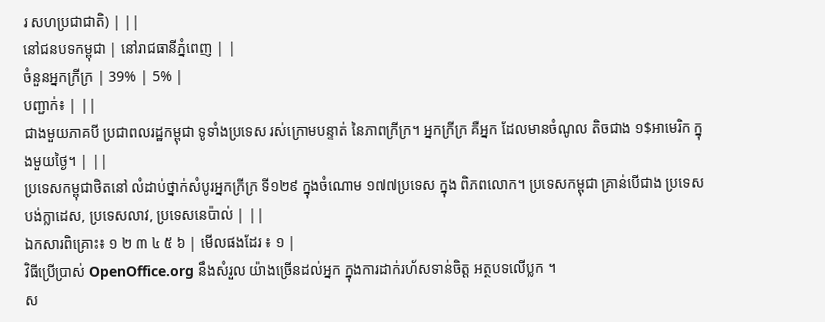រ សហប្រជាជាតិ) | ||
នៅជនបទកម្ពុជា | នៅរាជធានីភ្នំពេញ | |
ចំនួនអ្នកក្រីក្រ | 39% | 5% |
បញ្ជាក់៖ | ||
ជាងមួយភាគបី ប្រជាពលរដ្ឋកម្ពុជា ទូទាំងប្រទេស រស់ក្រោមបន្ទាត់ នៃភាពក្រីក្រ។ អ្នកក្រីក្រ គឺអ្នក ដែលមានចំណូល តិចជាង ១$អាមេរិក ក្នុងមួយថ្ងៃ។ | ||
ប្រទេសកម្ពុជាថិតនៅ លំដាប់ថ្នាក់សំបូរអ្នកក្រីក្រ ទី១២៩ ក្នុងចំណោម ១៧៧ប្រទេស ក្នុង ពិភពលោក។ ប្រទេសកម្ពុជា គ្រាន់បើជាង ប្រទេសបង់ក្លាដេស, ប្រទេសលាវ, ប្រទេសនេប៉ាល់ | ||
ឯកសារពិគ្រោះ៖ ១ ២ ៣ ៤ ៥ ៦ | មើលផងដែរ ៖ ១ |
វិធីប្រើប្រាស់ OpenOffice.org នឹងសំរួល យ៉ាងច្រើនដល់អ្នក ក្នុងការដាក់រហ័សទាន់ចិត្ត អត្ថបទលើប្លក ។
ស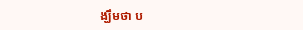ង្ឃឹមថា ប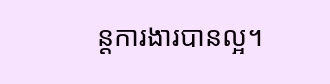ន្តការងារបានល្អ។